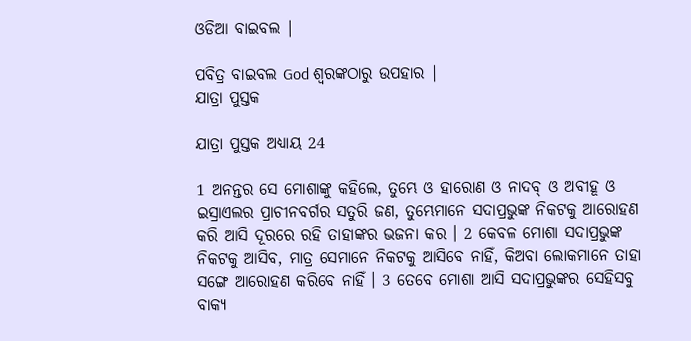ଓଡିଆ ବାଇବଲ |

ପବିତ୍ର ବାଇବଲ God ଶ୍ବରଙ୍କଠାରୁ ଉପହାର |
ଯାତ୍ରା ପୁସ୍ତକ

ଯାତ୍ରା ପୁସ୍ତକ ଅଧ୍ୟାୟ 24

1 ଅନନ୍ତର ସେ ମୋଶାଙ୍କୁ କହିଲେ, ତୁମ୍ଭେ ଓ ହାରୋଣ ଓ ନାଦବ୍ ଓ ଅବୀହୂ ଓ ଇସ୍ରାଏଲର ପ୍ରାଚୀନବର୍ଗର ସତୁରି ଜଣ, ତୁମ୍ଭେମାନେ ସଦାପ୍ରଭୁଙ୍କ ନିକଟକୁ ଆରୋହଣ କରି ଆସି ଦୂରରେ ରହି ତାହାଙ୍କର ଭଜନା କର । 2 କେବଳ ମୋଶା ସଦାପ୍ରଭୁଙ୍କ ନିକଟକୁ ଆସିବ, ମାତ୍ର ସେମାନେ ନିକଟକୁ ଆସିବେ ନାହିଁ, କିଅବା ଲୋକମାନେ ତାହା ସଙ୍ଗେ ଆରୋହଣ କରିବେ ନାହିଁ । 3 ତେବେ ମୋଶା ଆସି ସଦାପ୍ରଭୁଙ୍କର ସେହିସବୁ ବାକ୍ୟ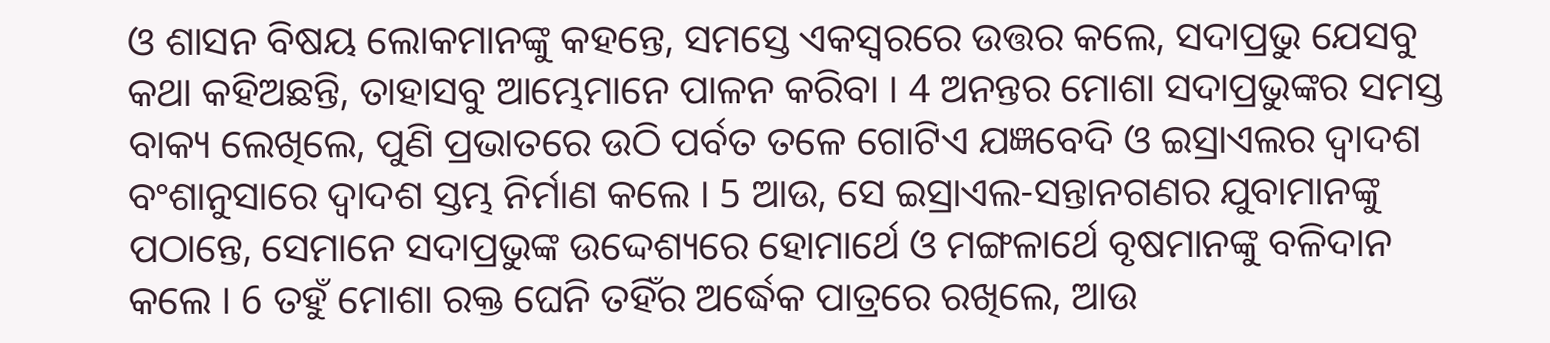ଓ ଶାସନ ବିଷୟ ଲୋକମାନଙ୍କୁ କହନ୍ତେ, ସମସ୍ତେ ଏକସ୍ଵରରେ ଉତ୍ତର କଲେ, ସଦାପ୍ରଭୁ ଯେସବୁ କଥା କହିଅଛନ୍ତି, ତାହାସବୁ ଆମ୍ଭେମାନେ ପାଳନ କରିବା । 4 ଅନନ୍ତର ମୋଶା ସଦାପ୍ରଭୁଙ୍କର ସମସ୍ତ ବାକ୍ୟ ଲେଖିଲେ, ପୁଣି ପ୍ରଭାତରେ ଉଠି ପର୍ବତ ତଳେ ଗୋଟିଏ ଯଜ୍ଞବେଦି ଓ ଇସ୍ରାଏଲର ଦ୍ଵାଦଶ ବଂଶାନୁସାରେ ଦ୍ଵାଦଶ ସ୍ତମ୍ଭ ନିର୍ମାଣ କଲେ । 5 ଆଉ, ସେ ଇସ୍ରାଏଲ-ସନ୍ତାନଗଣର ଯୁବାମାନଙ୍କୁ ପଠାନ୍ତେ, ସେମାନେ ସଦାପ୍ରଭୁଙ୍କ ଉଦ୍ଦେଶ୍ୟରେ ହୋମାର୍ଥେ ଓ ମଙ୍ଗଳାର୍ଥେ ବୃଷମାନଙ୍କୁ ବଳିଦାନ କଲେ । 6 ତହୁଁ ମୋଶା ରକ୍ତ ଘେନି ତହିଁର ଅର୍ଦ୍ଧେକ ପାତ୍ରରେ ରଖିଲେ, ଆଉ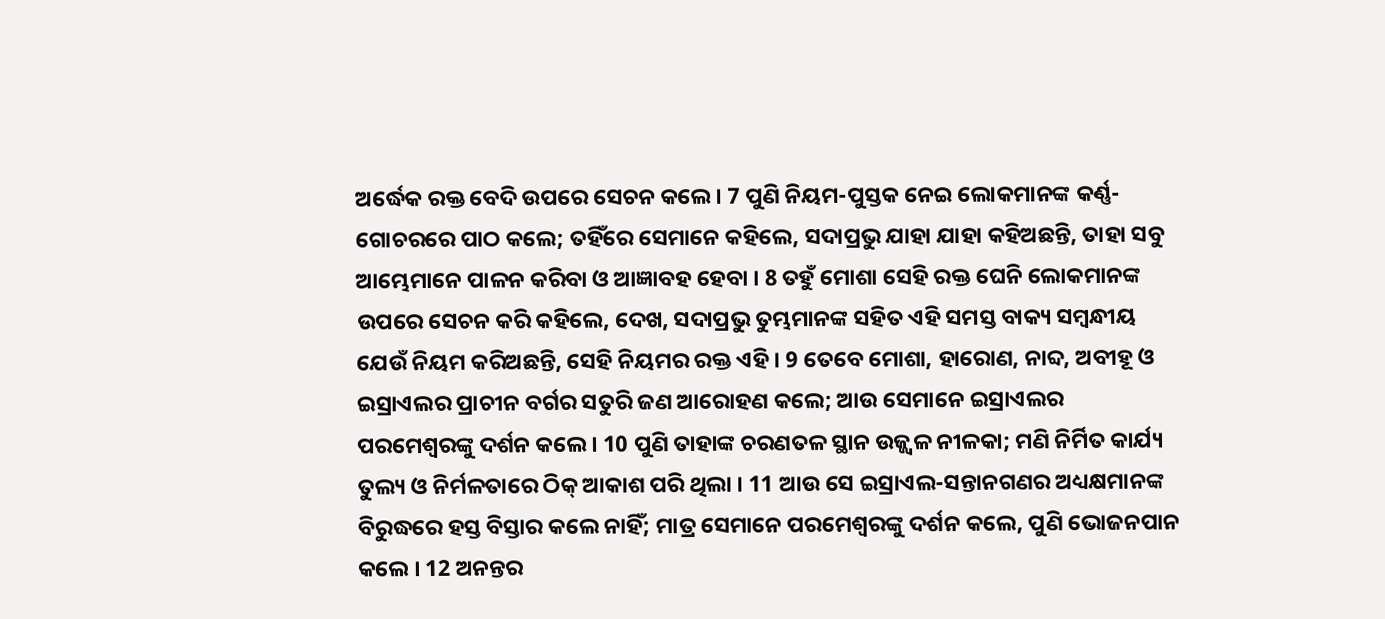ଅର୍ଦ୍ଧେକ ରକ୍ତ ବେଦି ଉପରେ ସେଚନ କଲେ । 7 ପୁଣି ନିୟମ-ପୁସ୍ତକ ନେଇ ଲୋକମାନଙ୍କ କର୍ଣ୍ଣ-ଗୋଚରରେ ପାଠ କଲେ; ତହିଁରେ ସେମାନେ କହିଲେ, ସଦାପ୍ରଭୁ ଯାହା ଯାହା କହିଅଛନ୍ତି, ତାହା ସବୁ ଆମ୍ଭେମାନେ ପାଳନ କରିବା ଓ ଆଜ୍ଞାବହ ହେବା । 8 ତହୁଁ ମୋଶା ସେହି ରକ୍ତ ଘେନି ଲୋକମାନଙ୍କ ଉପରେ ସେଚନ କରି କହିଲେ, ଦେଖ, ସଦାପ୍ରଭୁ ତୁମ୍ଭମାନଙ୍କ ସହିତ ଏହି ସମସ୍ତ ବାକ୍ୟ ସମ୍ଵନ୍ଧୀୟ ଯେଉଁ ନିୟମ କରିଅଛନ୍ତି, ସେହି ନିୟମର ରକ୍ତ ଏହି । 9 ତେବେ ମୋଶା, ହାରୋଣ, ନାବ୍ଦ, ଅବୀହୂ ଓ ଇସ୍ରାଏଲର ପ୍ରାଚୀନ ବର୍ଗର ସତୁରି ଜଣ ଆରୋହଣ କଲେ; ଆଉ ସେମାନେ ଇସ୍ରାଏଲର ପରମେଶ୍ଵରଙ୍କୁ ଦର୍ଶନ କଲେ । 10 ପୁଣି ତାହାଙ୍କ ଚରଣତଳ ସ୍ଥାନ ଉଜ୍ଜ୍ଵଳ ନୀଳକା; ମଣି ନିର୍ମିତ କାର୍ଯ୍ୟ ତୁଲ୍ୟ ଓ ନିର୍ମଳତାରେ ଠିକ୍ ଆକାଶ ପରି ଥିଲା । 11 ଆଉ ସେ ଇସ୍ରାଏଲ-ସନ୍ତାନଗଣର ଅଧ୍ୟକ୍ଷମାନଙ୍କ ବିରୁଦ୍ଧରେ ହସ୍ତ ବିସ୍ତାର କଲେ ନାହିଁ; ମାତ୍ର ସେମାନେ ପରମେଶ୍ଵରଙ୍କୁ ଦର୍ଶନ କଲେ, ପୁଣି ଭୋଜନପାନ କଲେ । 12 ଅନନ୍ତର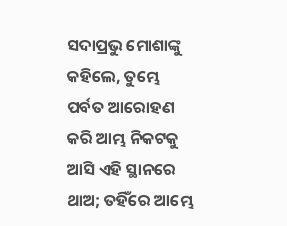ସଦାପ୍ରଭୁ ମୋଶାଙ୍କୁ କହିଲେ, ତୁମ୍ଭେ ପର୍ବତ ଆରୋହଣ କରି ଆମ୍ଭ ନିକଟକୁ ଆସି ଏହି ସ୍ଥାନରେ ଥାଅ; ତହିଁରେ ଆମ୍ଭେ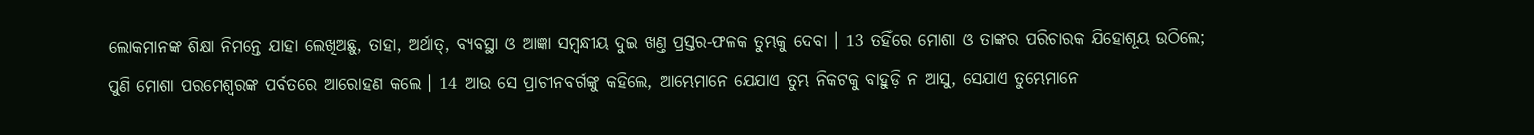ଲୋକମାନଙ୍କ ଶିକ୍ଷା ନିମନ୍ତେ ଯାହା ଲେଖିଅଛୁ, ତାହା, ଅର୍ଥାତ୍, ବ୍ୟବସ୍ଥା ଓ ଆଜ୍ଞା ସମ୍ଵନ୍ଧୀୟ ଦୁଇ ଖଣ୍ତ ପ୍ରସ୍ତର-ଫଳକ ତୁମ୍ଭକୁ ଦେବା । 13 ତହିଁରେ ମୋଶା ଓ ତାଙ୍କର ପରିଚାରକ ଯିହୋଶୂୟ ଉଠିଲେ; ପୁଣି ମୋଶା ପରମେଶ୍ଵରଙ୍କ ପର୍ବତରେ ଆରୋହଣ କଲେ । 14 ଆଉ ସେ ପ୍ରାଚୀନବର୍ଗଙ୍କୁ କହିଲେ, ଆମ୍ଭେମାନେ ଯେଯାଏ ତୁମ୍ଭ ନିକଟକୁ ବାହୁଡ଼ି ନ ଆସୁ, ସେଯାଏ ତୁମ୍ଭେମାନେ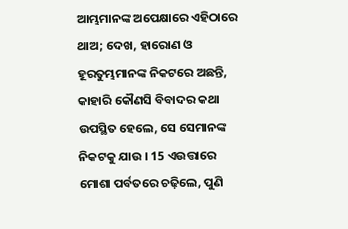ଆମ୍ଭମାନଙ୍କ ଅପେକ୍ଷାରେ ଏହିଠାରେ ଥାଅ; ଦେଖ, ହାରୋଣ ଓ ହୂରତୁମ୍ଭମାନଙ୍କ ନିକଟରେ ଅଛନ୍ତି, କାହାରି କୌଣସି ବିବାଦର କଥା ଉପସ୍ଥିତ ହେଲେ, ସେ ସେମାନଙ୍କ ନିକଟକୁ ଯାଉ । 15 ଏଉତ୍ତାରେ ମୋଶା ପର୍ବତରେ ଚଢ଼ିଲେ, ପୁଣି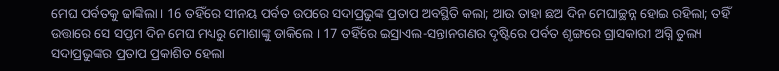ମେଘ ପର୍ବତକୁ ଢାଙ୍କିଲା। 16 ତହିଁରେ ସୀନୟ ପର୍ବତ ଉପରେ ସଦାପ୍ରଭୁଙ୍କ ପ୍ରତାପ ଅବସ୍ଥିତି କଲା; ଆଉ ତାହା ଛଅ ଦିନ ମେଘାଚ୍ଛନ୍ନ ହୋଇ ରହିଲା; ତହିଁ ଉତ୍ତାରେ ସେ ସପ୍ତମ ଦିନ ମେଘ ମଧ୍ୟରୁ ମୋଶାଙ୍କୁ ଡାକିଲେ । 17 ତହିଁରେ ଇସ୍ରାଏଲ-ସନ୍ତାନଗଣର ଦୃଷ୍ଟିରେ ପର୍ବତ ଶୃଙ୍ଗରେ ଗ୍ରାସକାରୀ ଅଗ୍ନି ତୁଲ୍ୟ ସଦାପ୍ରଭୁଙ୍କର ପ୍ରତାପ ପ୍ରକାଶିତ ହେଲା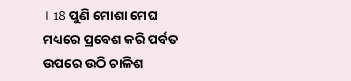। 18 ପୁଣି ମୋଶା ମେଘ ମଧ୍ୟରେ ପ୍ରବେଶ କରି ପର୍ବତ ଉପରେ ଉଠି ଚାଳିଶ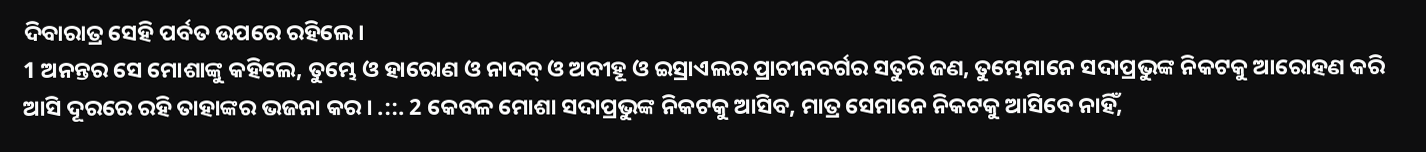ଦିବାରାତ୍ର ସେହି ପର୍ବତ ଉପରେ ରହିଲେ।
1 ଅନନ୍ତର ସେ ମୋଶାଙ୍କୁ କହିଲେ, ତୁମ୍ଭେ ଓ ହାରୋଣ ଓ ନାଦବ୍ ଓ ଅବୀହୂ ଓ ଇସ୍ରାଏଲର ପ୍ରାଚୀନବର୍ଗର ସତୁରି ଜଣ, ତୁମ୍ଭେମାନେ ସଦାପ୍ରଭୁଙ୍କ ନିକଟକୁ ଆରୋହଣ କରି ଆସି ଦୂରରେ ରହି ତାହାଙ୍କର ଭଜନା କର । .::. 2 କେବଳ ମୋଶା ସଦାପ୍ରଭୁଙ୍କ ନିକଟକୁ ଆସିବ, ମାତ୍ର ସେମାନେ ନିକଟକୁ ଆସିବେ ନାହିଁ,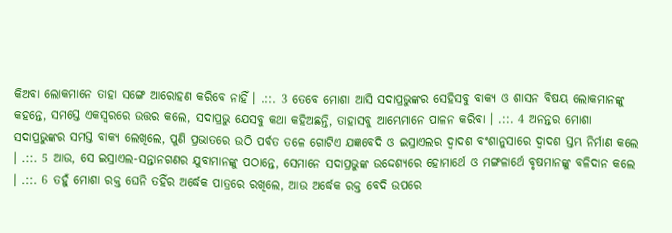କିଅବା ଲୋକମାନେ ତାହା ସଙ୍ଗେ ଆରୋହଣ କରିବେ ନାହିଁ । .::. 3 ତେବେ ମୋଶା ଆସି ସଦାପ୍ରଭୁଙ୍କର ସେହିସବୁ ବାକ୍ୟ ଓ ଶାସନ ବିଷୟ ଲୋକମାନଙ୍କୁ କହନ୍ତେ, ସମସ୍ତେ ଏକସ୍ଵରରେ ଉତ୍ତର କଲେ, ସଦାପ୍ରଭୁ ଯେସବୁ କଥା କହିଅଛନ୍ତି, ତାହାସବୁ ଆମ୍ଭେମାନେ ପାଳନ କରିବା । .::. 4 ଅନନ୍ତର ମୋଶା ସଦାପ୍ରଭୁଙ୍କର ସମସ୍ତ ବାକ୍ୟ ଲେଖିଲେ, ପୁଣି ପ୍ରଭାତରେ ଉଠି ପର୍ବତ ତଳେ ଗୋଟିଏ ଯଜ୍ଞବେଦି ଓ ଇସ୍ରାଏଲର ଦ୍ଵାଦଶ ବଂଶାନୁସାରେ ଦ୍ଵାଦଶ ସ୍ତମ୍ଭ ନିର୍ମାଣ କଲେ । .::. 5 ଆଉ, ସେ ଇସ୍ରାଏଲ-ସନ୍ତାନଗଣର ଯୁବାମାନଙ୍କୁ ପଠାନ୍ତେ, ସେମାନେ ସଦାପ୍ରଭୁଙ୍କ ଉଦ୍ଦେଶ୍ୟରେ ହୋମାର୍ଥେ ଓ ମଙ୍ଗଳାର୍ଥେ ବୃଷମାନଙ୍କୁ ବଳିଦାନ କଲେ । .::. 6 ତହୁଁ ମୋଶା ରକ୍ତ ଘେନି ତହିଁର ଅର୍ଦ୍ଧେକ ପାତ୍ରରେ ରଖିଲେ, ଆଉ ଅର୍ଦ୍ଧେକ ରକ୍ତ ବେଦି ଉପରେ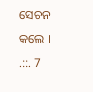ସେଚନ କଲେ । .::. 7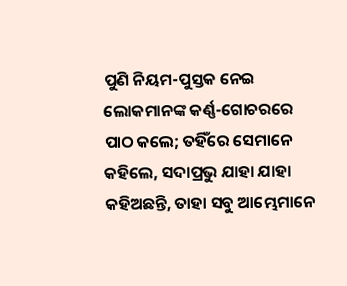ପୁଣି ନିୟମ-ପୁସ୍ତକ ନେଇ ଲୋକମାନଙ୍କ କର୍ଣ୍ଣ-ଗୋଚରରେ ପାଠ କଲେ; ତହିଁରେ ସେମାନେ କହିଲେ, ସଦାପ୍ରଭୁ ଯାହା ଯାହା କହିଅଛନ୍ତି, ତାହା ସବୁ ଆମ୍ଭେମାନେ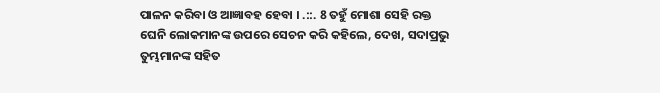ପାଳନ କରିବା ଓ ଆଜ୍ଞାବହ ହେବା । .::. 8 ତହୁଁ ମୋଶା ସେହି ରକ୍ତ ଘେନି ଲୋକମାନଙ୍କ ଉପରେ ସେଚନ କରି କହିଲେ, ଦେଖ, ସଦାପ୍ରଭୁ ତୁମ୍ଭମାନଙ୍କ ସହିତ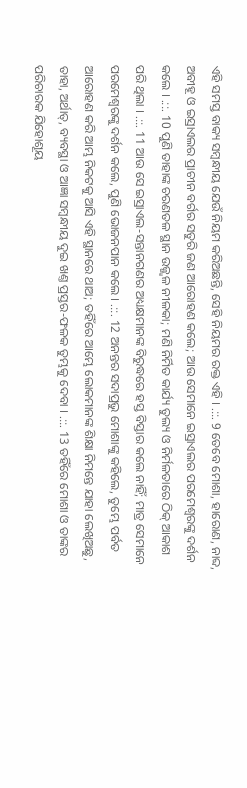ଏହି ସମସ୍ତ ବାକ୍ୟ ସମ୍ଵନ୍ଧୀୟ ଯେଉଁ ନିୟମ କରିଅଛନ୍ତି, ସେହି ନିୟମର ରକ୍ତ ଏହି । .::. 9 ତେବେ ମୋଶା, ହାରୋଣ, ନାବ୍ଦ, ଅବୀହୂ ଓ ଇସ୍ରାଏଲର ପ୍ରାଚୀନ ବର୍ଗର ସତୁରି ଜଣ ଆରୋହଣ କଲେ; ଆଉ ସେମାନେ ଇସ୍ରାଏଲର ପରମେଶ୍ଵରଙ୍କୁ ଦର୍ଶନ କଲେ । .::. 10 ପୁଣି ତାହାଙ୍କ ଚରଣତଳ ସ୍ଥାନ ଉଜ୍ଜ୍ଵଳ ନୀଳକା; ମଣି ନିର୍ମିତ କାର୍ଯ୍ୟ ତୁଲ୍ୟ ଓ ନିର୍ମଳତାରେ ଠିକ୍ ଆକାଶ ପରି ଥିଲା । .::. 11 ଆଉ ସେ ଇସ୍ରାଏଲ-ସନ୍ତାନଗଣର ଅଧ୍ୟକ୍ଷମାନଙ୍କ ବିରୁଦ୍ଧରେ ହସ୍ତ ବିସ୍ତାର କଲେ ନାହିଁ; ମାତ୍ର ସେମାନେ ପରମେଶ୍ଵରଙ୍କୁ ଦର୍ଶନ କଲେ, ପୁଣି ଭୋଜନପାନ କଲେ । .::. 12 ଅନନ୍ତର ସଦାପ୍ରଭୁ ମୋଶାଙ୍କୁ କହିଲେ, ତୁମ୍ଭେ ପର୍ବତ ଆରୋହଣ କରି ଆମ୍ଭ ନିକଟକୁ ଆସି ଏହି ସ୍ଥାନରେ ଥାଅ; ତହିଁରେ ଆମ୍ଭେ ଲୋକମାନଙ୍କ ଶିକ୍ଷା ନିମନ୍ତେ ଯାହା ଲେଖିଅଛୁ, ତାହା, ଅର୍ଥାତ୍, ବ୍ୟବସ୍ଥା ଓ ଆଜ୍ଞା ସମ୍ଵନ୍ଧୀୟ ଦୁଇ ଖଣ୍ତ ପ୍ରସ୍ତର-ଫଳକ ତୁମ୍ଭକୁ ଦେବା । .::. 13 ତହିଁରେ ମୋଶା ଓ ତାଙ୍କର ପରିଚାରକ ଯିହୋଶୂୟ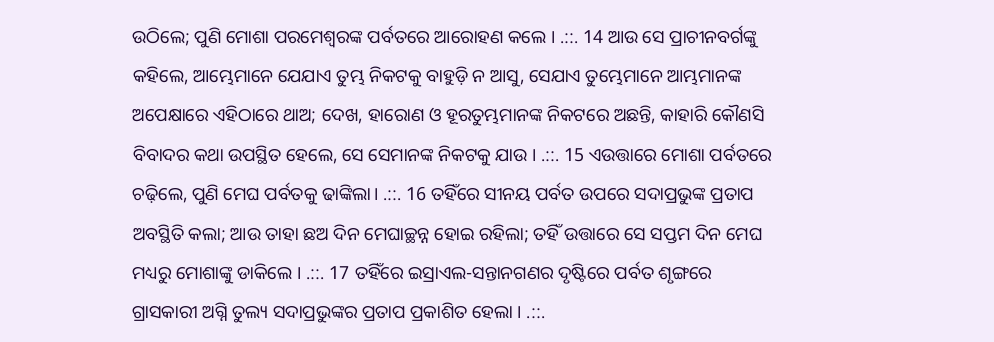ଉଠିଲେ; ପୁଣି ମୋଶା ପରମେଶ୍ଵରଙ୍କ ପର୍ବତରେ ଆରୋହଣ କଲେ । .::. 14 ଆଉ ସେ ପ୍ରାଚୀନବର୍ଗଙ୍କୁ କହିଲେ, ଆମ୍ଭେମାନେ ଯେଯାଏ ତୁମ୍ଭ ନିକଟକୁ ବାହୁଡ଼ି ନ ଆସୁ, ସେଯାଏ ତୁମ୍ଭେମାନେ ଆମ୍ଭମାନଙ୍କ ଅପେକ୍ଷାରେ ଏହିଠାରେ ଥାଅ; ଦେଖ, ହାରୋଣ ଓ ହୂରତୁମ୍ଭମାନଙ୍କ ନିକଟରେ ଅଛନ୍ତି, କାହାରି କୌଣସି ବିବାଦର କଥା ଉପସ୍ଥିତ ହେଲେ, ସେ ସେମାନଙ୍କ ନିକଟକୁ ଯାଉ । .::. 15 ଏଉତ୍ତାରେ ମୋଶା ପର୍ବତରେ ଚଢ଼ିଲେ, ପୁଣି ମେଘ ପର୍ବତକୁ ଢାଙ୍କିଲା। .::. 16 ତହିଁରେ ସୀନୟ ପର୍ବତ ଉପରେ ସଦାପ୍ରଭୁଙ୍କ ପ୍ରତାପ ଅବସ୍ଥିତି କଲା; ଆଉ ତାହା ଛଅ ଦିନ ମେଘାଚ୍ଛନ୍ନ ହୋଇ ରହିଲା; ତହିଁ ଉତ୍ତାରେ ସେ ସପ୍ତମ ଦିନ ମେଘ ମଧ୍ୟରୁ ମୋଶାଙ୍କୁ ଡାକିଲେ । .::. 17 ତହିଁରେ ଇସ୍ରାଏଲ-ସନ୍ତାନଗଣର ଦୃଷ୍ଟିରେ ପର୍ବତ ଶୃଙ୍ଗରେ ଗ୍ରାସକାରୀ ଅଗ୍ନି ତୁଲ୍ୟ ସଦାପ୍ରଭୁଙ୍କର ପ୍ରତାପ ପ୍ରକାଶିତ ହେଲା । .::.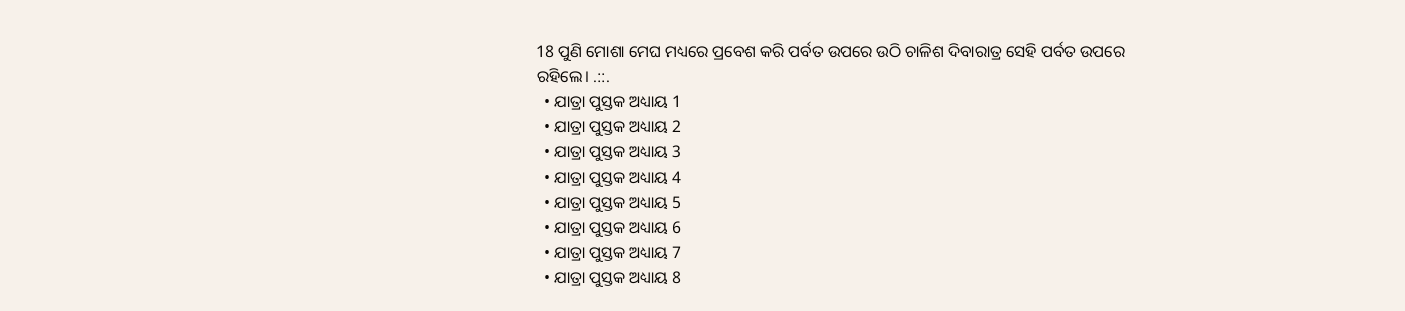18 ପୁଣି ମୋଶା ମେଘ ମଧ୍ୟରେ ପ୍ରବେଶ କରି ପର୍ବତ ଉପରେ ଉଠି ଚାଳିଶ ଦିବାରାତ୍ର ସେହି ପର୍ବତ ଉପରେ ରହିଲେ। .::.
  • ଯାତ୍ରା ପୁସ୍ତକ ଅଧ୍ୟାୟ 1
  • ଯାତ୍ରା ପୁସ୍ତକ ଅଧ୍ୟାୟ 2
  • ଯାତ୍ରା ପୁସ୍ତକ ଅଧ୍ୟାୟ 3
  • ଯାତ୍ରା ପୁସ୍ତକ ଅଧ୍ୟାୟ 4
  • ଯାତ୍ରା ପୁସ୍ତକ ଅଧ୍ୟାୟ 5
  • ଯାତ୍ରା ପୁସ୍ତକ ଅଧ୍ୟାୟ 6
  • ଯାତ୍ରା ପୁସ୍ତକ ଅଧ୍ୟାୟ 7
  • ଯାତ୍ରା ପୁସ୍ତକ ଅଧ୍ୟାୟ 8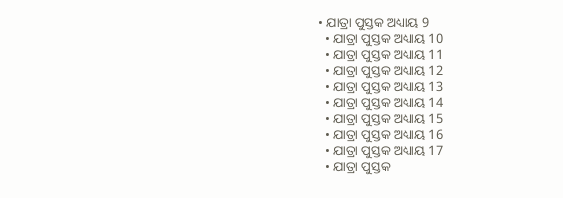• ଯାତ୍ରା ପୁସ୍ତକ ଅଧ୍ୟାୟ 9
  • ଯାତ୍ରା ପୁସ୍ତକ ଅଧ୍ୟାୟ 10
  • ଯାତ୍ରା ପୁସ୍ତକ ଅଧ୍ୟାୟ 11
  • ଯାତ୍ରା ପୁସ୍ତକ ଅଧ୍ୟାୟ 12
  • ଯାତ୍ରା ପୁସ୍ତକ ଅଧ୍ୟାୟ 13
  • ଯାତ୍ରା ପୁସ୍ତକ ଅଧ୍ୟାୟ 14
  • ଯାତ୍ରା ପୁସ୍ତକ ଅଧ୍ୟାୟ 15
  • ଯାତ୍ରା ପୁସ୍ତକ ଅଧ୍ୟାୟ 16
  • ଯାତ୍ରା ପୁସ୍ତକ ଅଧ୍ୟାୟ 17
  • ଯାତ୍ରା ପୁସ୍ତକ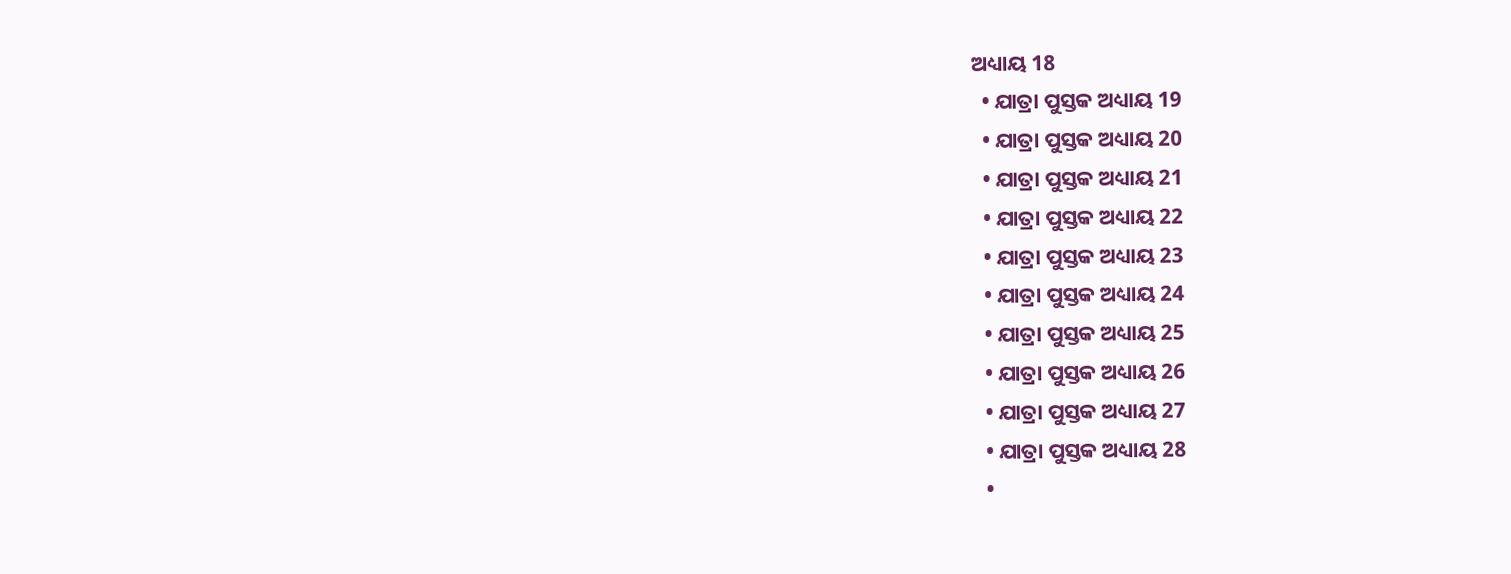ଅଧ୍ୟାୟ 18
  • ଯାତ୍ରା ପୁସ୍ତକ ଅଧ୍ୟାୟ 19
  • ଯାତ୍ରା ପୁସ୍ତକ ଅଧ୍ୟାୟ 20
  • ଯାତ୍ରା ପୁସ୍ତକ ଅଧ୍ୟାୟ 21
  • ଯାତ୍ରା ପୁସ୍ତକ ଅଧ୍ୟାୟ 22
  • ଯାତ୍ରା ପୁସ୍ତକ ଅଧ୍ୟାୟ 23
  • ଯାତ୍ରା ପୁସ୍ତକ ଅଧ୍ୟାୟ 24
  • ଯାତ୍ରା ପୁସ୍ତକ ଅଧ୍ୟାୟ 25
  • ଯାତ୍ରା ପୁସ୍ତକ ଅଧ୍ୟାୟ 26
  • ଯାତ୍ରା ପୁସ୍ତକ ଅଧ୍ୟାୟ 27
  • ଯାତ୍ରା ପୁସ୍ତକ ଅଧ୍ୟାୟ 28
  •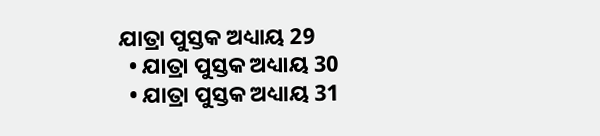ଯାତ୍ରା ପୁସ୍ତକ ଅଧ୍ୟାୟ 29
  • ଯାତ୍ରା ପୁସ୍ତକ ଅଧ୍ୟାୟ 30
  • ଯାତ୍ରା ପୁସ୍ତକ ଅଧ୍ୟାୟ 31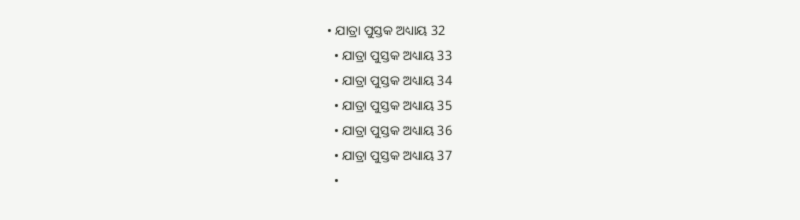• ଯାତ୍ରା ପୁସ୍ତକ ଅଧ୍ୟାୟ 32
  • ଯାତ୍ରା ପୁସ୍ତକ ଅଧ୍ୟାୟ 33
  • ଯାତ୍ରା ପୁସ୍ତକ ଅଧ୍ୟାୟ 34
  • ଯାତ୍ରା ପୁସ୍ତକ ଅଧ୍ୟାୟ 35
  • ଯାତ୍ରା ପୁସ୍ତକ ଅଧ୍ୟାୟ 36
  • ଯାତ୍ରା ପୁସ୍ତକ ଅଧ୍ୟାୟ 37
  •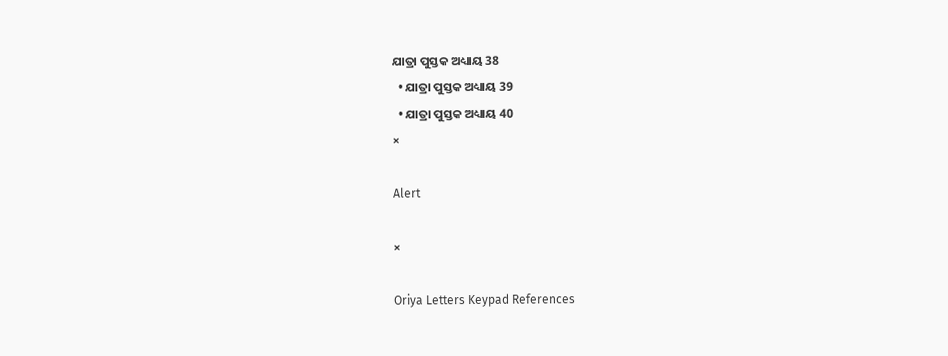ଯାତ୍ରା ପୁସ୍ତକ ଅଧ୍ୟାୟ 38
  • ଯାତ୍ରା ପୁସ୍ତକ ଅଧ୍ୟାୟ 39
  • ଯାତ୍ରା ପୁସ୍ତକ ଅଧ୍ୟାୟ 40
×

Alert

×

Oriya Letters Keypad References